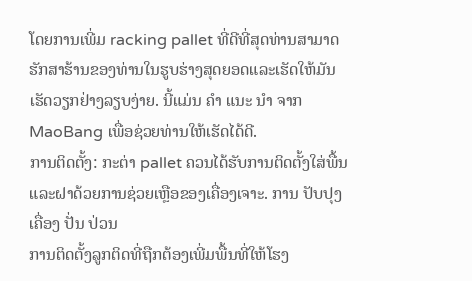ໂດຍການເພີ່ມ racking pallet ທີ່ດີທີ່ສຸດທ່ານສາມາດຮັກສາຮ້ານຂອງທ່ານໃນຮູບຮ່າງສຸດຍອດແລະເຮັດໃຫ້ມັນເຮັດວຽກຢ່າງລຽບງ່າຍ. ນີ້ແມ່ນ ຄໍາ ແນະ ນໍາ ຈາກ MaoBang ເພື່ອຊ່ວຍທ່ານໃຫ້ເຮັດໄດ້ດີ.
ການຕິດຕັ້ງ: ກະຕ່າ pallet ຄວນໄດ້ຮັບການຕິດຕັ້ງໃສ່ພື້ນແລະຝາດ້ວຍການຊ່ວຍເຫຼືອຂອງເຄື່ອງເຈາະ. ການ ປັບປຸງ ເຄື່ອງ ປັ່ນ ປ່ວນ
ການຕິດຕັ້ງລູກຕິດທີ່ຖືກຕ້ອງເພີ່ມພື້ນທີ່ໃຫ້ໂຮງ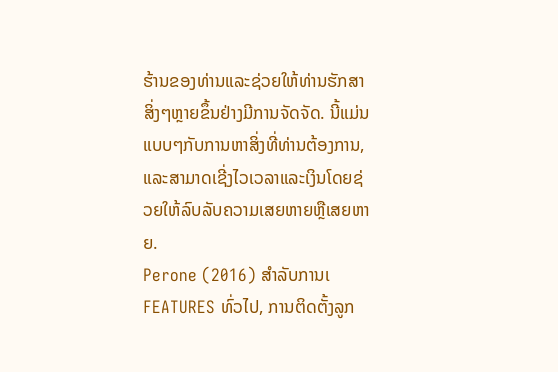ຮ້ານຂອງທ່ານແລະຊ່ວຍໃຫ້ທ່ານຮັກສາສິ່ງໆຫຼາຍຂຶ້ນຢ່າງມີການຈັດຈັດ. ນີ້ແມ່ນແບບໆກັບການຫາສິ່ງທີ່ທ່ານຕ້ອງການ, ແລະສາມາດເຊີ່ງໄວເວລາແລະເງິນໂດຍຊ່ວຍໃຫ້ລົບລັບຄວາມເສຍຫາຍຫຼືເສຍຫາຍ.
Perone (2016) ສໍາລັບການເ FEATURES ທົ່ວໄປ, ການຕິດຕັ້ງລູກ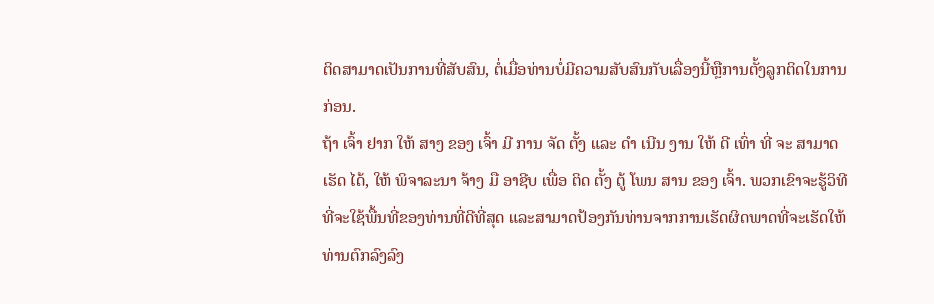ຕິດສາມາດເປັນການທີ່ສັບສົນ, ຕໍ່ເມື່ອທ່ານບໍ່ມີຄວາມສັບສົນກັບເລື່ອງນີ້ຫຼືການຕັ້ງລູກຕິດໃນການກ່ອນ.
ຖ້າ ເຈົ້າ ຢາກ ໃຫ້ ສາງ ຂອງ ເຈົ້າ ມີ ການ ຈັດ ຕັ້ງ ແລະ ດໍາ ເນີນ ງານ ໃຫ້ ດີ ເທົ່າ ທີ່ ຈະ ສາມາດ ເຮັດ ໄດ້, ໃຫ້ ພິຈາລະນາ ຈ້າງ ມື ອາຊີບ ເພື່ອ ຕິດ ຕັ້ງ ຕູ້ ໂພນ ສານ ຂອງ ເຈົ້າ. ພວກເຂົາຈະຮູ້ວິທີທີ່ຈະໃຊ້ພື້ນທີ່ຂອງທ່ານທີ່ດີທີ່ສຸດ ແລະສາມາດປ້ອງກັນທ່ານຈາກການເຮັດຜິດພາດທີ່ຈະເຮັດໃຫ້ທ່ານຕົກລົງລົງ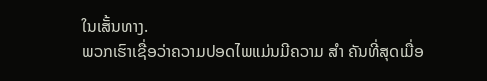ໃນເສັ້ນທາງ.
ພວກເຮົາເຊື່ອວ່າຄວາມປອດໄພແມ່ນມີຄວາມ ສໍາ ຄັນທີ່ສຸດເມື່ອ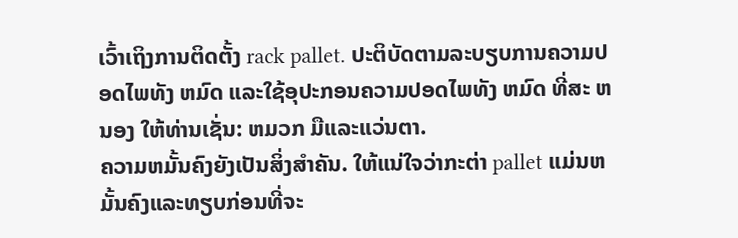ເວົ້າເຖິງການຕິດຕັ້ງ rack pallet. ປະຕິບັດຕາມລະບຽບການຄວາມປອດໄພທັງ ຫມົດ ແລະໃຊ້ອຸປະກອນຄວາມປອດໄພທັງ ຫມົດ ທີ່ສະ ຫນອງ ໃຫ້ທ່ານເຊັ່ນ: ຫມວກ ມືແລະແວ່ນຕາ.
ຄວາມຫມັ້ນຄົງຍັງເປັນສິ່ງສໍາຄັນ. ໃຫ້ແນ່ໃຈວ່າກະຕ່າ pallet ແມ່ນຫມັ້ນຄົງແລະທຽບກ່ອນທີ່ຈະ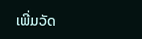ເພີ່ມວັດ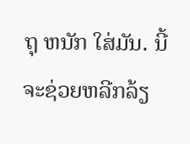ຖຸ ຫນັກ ໃສ່ມັນ. ນີ້ຈະຊ່ວຍຫລີກລ້ຽ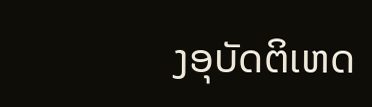ງອຸບັດຕິເຫດ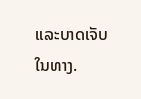ແລະບາດເຈັບໃນທາງ.